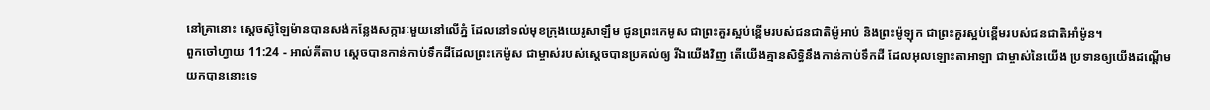នៅគ្រានោះ ស្តេចស៊ូឡៃម៉ានបានសង់កន្លែងសក្ការៈមួយនៅលើភ្នំ ដែលនៅទល់មុខក្រុងយេរូសាឡឹម ជូនព្រះកេមូស ជាព្រះគួរស្អប់ខ្ពើមរបស់ជនជាតិម៉ូអាប់ និងព្រះម៉ូឡុក ជាព្រះគួរស្អប់ខ្ពើមរបស់ជនជាតិអាំម៉ូន។
ពួកចៅហ្វាយ 11:24 - អាល់គីតាប ស្តេចបានកាន់កាប់ទឹកដីដែលព្រះកេម៉ូស ជាម្ចាស់របស់ស្តេចបានប្រគល់ឲ្យ រីឯយើងវិញ តើយើងគ្មានសិទ្ធិនឹងកាន់កាប់ទឹកដី ដែលអុលឡោះតាអាឡា ជាម្ចាស់នៃយើង ប្រទានឲ្យយើងដណ្តើមយកបាននោះទេ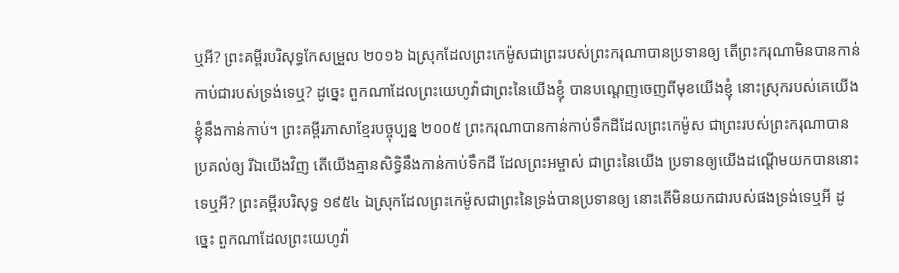ឬអី? ព្រះគម្ពីរបរិសុទ្ធកែសម្រួល ២០១៦ ឯស្រុកដែលព្រះកេម៉ូសជាព្រះរបស់ព្រះករុណាបានប្រទានឲ្យ តើព្រះករុណាមិនបានកាន់កាប់ជារបស់ទ្រង់ទេឬ? ដូច្នេះ ពួកណាដែលព្រះយេហូវ៉ាជាព្រះនៃយើងខ្ញុំ បានបណ្តេញចេញពីមុខយើងខ្ញុំ នោះស្រុករបស់គេយើងខ្ញុំនឹងកាន់កាប់។ ព្រះគម្ពីរភាសាខ្មែរបច្ចុប្បន្ន ២០០៥ ព្រះករុណាបានកាន់កាប់ទឹកដីដែលព្រះកេម៉ូស ជាព្រះរបស់ព្រះករុណាបានប្រគល់ឲ្យ រីឯយើងវិញ តើយើងគ្មានសិទ្ធិនឹងកាន់កាប់ទឹកដី ដែលព្រះអម្ចាស់ ជាព្រះនៃយើង ប្រទានឲ្យយើងដណ្ដើមយកបាននោះទេឬអី? ព្រះគម្ពីរបរិសុទ្ធ ១៩៥៤ ឯស្រុកដែលព្រះកេម៉ូសជាព្រះនៃទ្រង់បានប្រទានឲ្យ នោះតើមិនយកជារបស់ផងទ្រង់ទេឬអី ដូច្នេះ ពួកណាដែលព្រះយេហូវ៉ា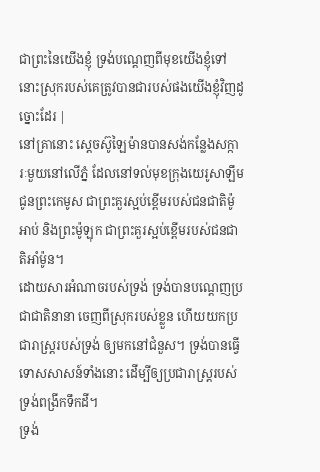ជាព្រះនៃយើងខ្ញុំ ទ្រង់បណ្តេញពីមុខយើងខ្ញុំទៅ នោះស្រុករបស់គេត្រូវបានជារបស់ផងយើងខ្ញុំវិញដូច្នោះដែរ |
នៅគ្រានោះ ស្តេចស៊ូឡៃម៉ានបានសង់កន្លែងសក្ការៈមួយនៅលើភ្នំ ដែលនៅទល់មុខក្រុងយេរូសាឡឹម ជូនព្រះកេមូស ជាព្រះគួរស្អប់ខ្ពើមរបស់ជនជាតិម៉ូអាប់ និងព្រះម៉ូឡុក ជាព្រះគួរស្អប់ខ្ពើមរបស់ជនជាតិអាំម៉ូន។
ដោយសារអំណាចរបស់ទ្រង់ ទ្រង់បានបណ្ដេញប្រជាជាតិនានា ចេញពីស្រុករបស់ខ្លួន ហើយយកប្រជារាស្ត្ររបស់ទ្រង់ ឲ្យមកនៅជំនួស។ ទ្រង់បានធ្វើទោសសាសន៍ទាំងនោះ ដើម្បីឲ្យប្រជារាស្ត្ររបស់ទ្រង់ពង្រីកទឹកដី។
ទ្រង់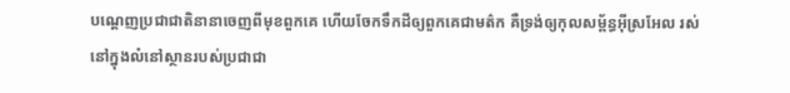បណ្ដេញប្រជាជាតិនានាចេញពីមុខពួកគេ ហើយចែកទឹកដីឲ្យពួកគេជាមត៌ក គឺទ្រង់ឲ្យកុលសម្ព័ន្ធអ៊ីស្រអែល រស់នៅក្នុងលំនៅស្ថានរបស់ប្រជាជា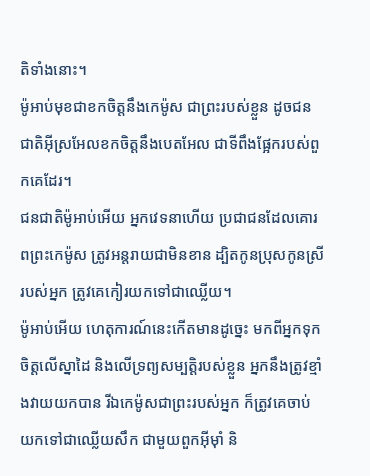តិទាំងនោះ។
ម៉ូអាប់មុខជាខកចិត្តនឹងកេម៉ូស ជាព្រះរបស់ខ្លួន ដូចជនជាតិអ៊ីស្រអែលខកចិត្តនឹងបេតអែល ជាទីពឹងផ្អែករបស់ពួកគេដែរ។
ជនជាតិម៉ូអាប់អើយ អ្នកវេទនាហើយ ប្រជាជនដែលគោរពព្រះកេម៉ូស ត្រូវអន្តរាយជាមិនខាន ដ្បិតកូនប្រុសកូនស្រីរបស់អ្នក ត្រូវគេកៀរយកទៅជាឈ្លើយ។
ម៉ូអាប់អើយ ហេតុការណ៍នេះកើតមានដូច្នេះ មកពីអ្នកទុកចិត្តលើស្នាដៃ និងលើទ្រព្យសម្បត្តិរបស់ខ្លួន អ្នកនឹងត្រូវខ្មាំងវាយយកបាន រីឯកេម៉ូសជាព្រះរបស់អ្នក ក៏ត្រូវគេចាប់យកទៅជាឈ្លើយសឹក ជាមួយពួកអ៊ីមុាំ និ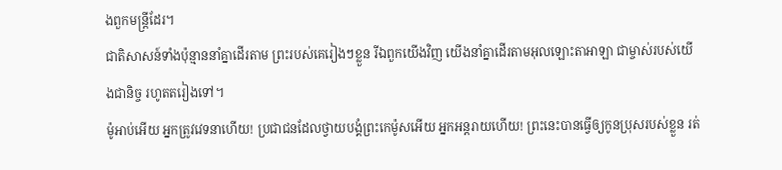ងពួកមន្ត្រីដែរ។
ជាតិសាសន៍ទាំងប៉ុន្មាននាំគ្នាដើរតាម ព្រះរបស់គេរៀងៗខ្លួន រីឯពួកយើងវិញ យើងនាំគ្នាដើរតាមអុលឡោះតាអាឡា ជាម្ចាស់របស់យើងជានិច្ច រហូតតរៀងទៅ។
ម៉ូអាប់អើយ អ្នកត្រូវវេទនាហើយ! ប្រជាជនដែលថ្វាយបង្គំព្រះកេម៉ូសអើយ អ្នកអន្តរាយហើយ! ព្រះនេះបានធ្វើឲ្យកូនប្រុសរបស់ខ្លួន រត់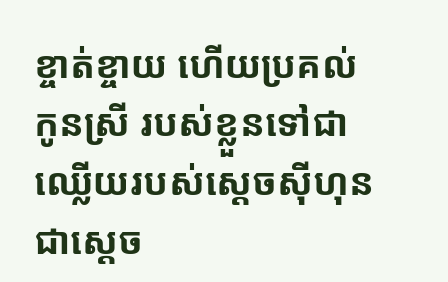ខ្ចាត់ខ្ចាយ ហើយប្រគល់កូនស្រី របស់ខ្លួនទៅជាឈ្លើយរបស់ស្តេចស៊ីហុន ជាស្តេច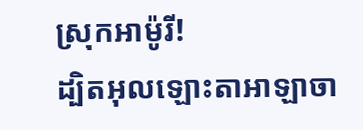ស្រុកអាម៉ូរី!
ដ្បិតអុលឡោះតាអាឡាចា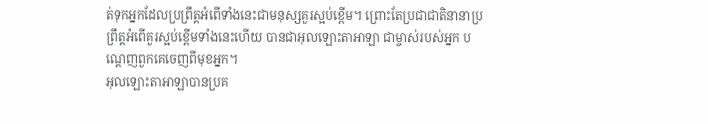ត់ទុកអ្នកដែលប្រព្រឹត្តអំពើទាំងនេះជាមនុស្សគួរស្អប់ខ្ពើម។ ព្រោះតែប្រជាជាតិនានាប្រព្រឹត្តអំពើគួរស្អប់ខ្ពើមទាំងនេះហើយ បានជាអុលឡោះតាអាឡា ជាម្ចាស់របស់អ្នក បណ្តេញពួកគេចេញពីមុខអ្នក។
អុលឡោះតាអាឡាបានប្រគ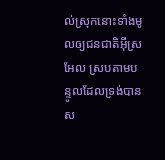ល់ស្រុកនោះទាំងមូលឲ្យជនជាតិអ៊ីស្រអែល ស្របតាមបន្ទូលដែលទ្រង់បានស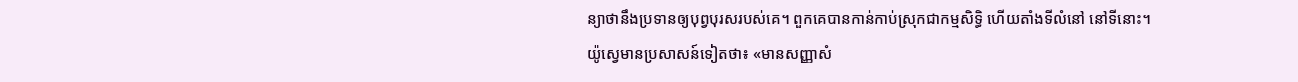ន្យាថានឹងប្រទានឲ្យបុព្វបុរសរបស់គេ។ ពួកគេបានកាន់កាប់ស្រុកជាកម្មសិទ្ធិ ហើយតាំងទីលំនៅ នៅទីនោះ។
យ៉ូស្វេមានប្រសាសន៍ទៀតថា៖ «មានសញ្ញាសំ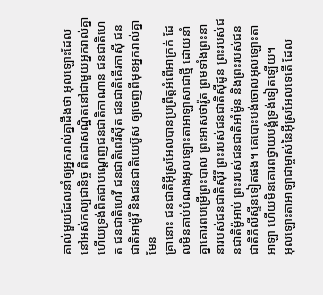គាល់មួយដែលនាំឲ្យអ្នករាល់គ្នាដឹងថា អុលឡោះដែលនៅអស់កល្បជានិច្ច ពិតជាសណ្ឋិតនៅជាមួយអ្នករាល់គ្នា ហើយទ្រង់ពិតជាបណ្តេញជនជាតិកាណាន ជនជាតិហេត ជនជាតិហេវី ជនជាតិពេរីស៊ីត ជនជាតិគើរកាស៊ី ជនជាតិអាម៉ូរី និងជនជាតិយេប៊ូស ឲ្យចេញពីមុខអ្នករាល់គ្នាមែន
គ្រានោះ ជនជាតិអ៊ីស្រអែលបានប្រព្រឹត្តអំពើអាក្រក់ ដែលមិនគាប់បំណងអុលឡោះតាអាឡាសាជាថ្មី ដោយនាំគ្នាគោរពបម្រើព្រះបាល ព្រះអាសថារ៉ូត ព្រមទាំងព្រះនានារបស់ជនជាតិស៊ីរី ព្រះរបស់ជនជាតិស៊ីដូន ព្រះរបស់ជនជាតិម៉ូអាប់ ព្រះរបស់ជនជាតិអាំម៉ូន និងព្រះរបស់ជនជាតិភីលីស្ទីនទៀតផង។ គេបោះបង់ចោលអុលឡោះតាអាឡា ហើយមិនគោរពថ្វាយបង្គំទ្រង់ទៀតឡើយ។
អុលឡោះតាអាឡាជាម្ចាស់នៃអ៊ីស្រអែលទេតើ ដែល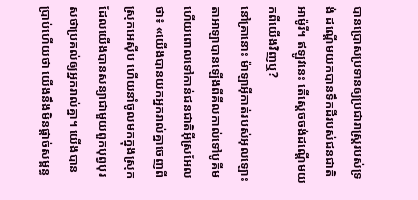បានប្រោសប្រទានឲ្យប្រជារាស្ត្ររបស់ទ្រង់ ដណ្តើមយកបានទឹកដីរបស់ជនជាតិអាម៉ូរី។ ឥឡូវនេះ តើស្តេចចង់ដណ្តើមយកពីយើងវិញឬ?
នៅគ្រានោះ ម៉ាឡាអ៊ីកាត់របស់អុលឡោះតាអាឡាបានឡើងពីគីលកាល់ទៅបូគីម ហើយពោលទៅកាន់ជនជាតិអ៊ីស្រអែលថា៖ «យើងបានយកអ្នករាល់គ្នាចេញពីស្រុកអេស៊ីប ហើយនាំចូលមកក្នុងស្រុកដែលយើងបានសន្យាជាមួយពួកបុព្វបុរសថាប្រគល់ឲ្យអ្នករាល់គ្នា។ យើងបានប្រាប់ហើយថា យើងនឹងមិនផ្តាច់សម្ពន្ធ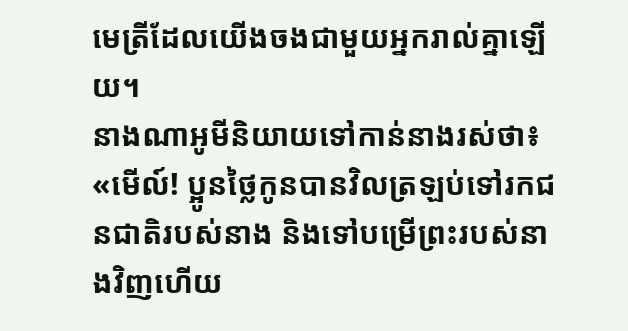មេត្រីដែលយើងចងជាមួយអ្នករាល់គ្នាឡើយ។
នាងណាអូមីនិយាយទៅកាន់នាងរស់ថា៖ «មើល៍! ប្អូនថ្លៃកូនបានវិលត្រឡប់ទៅរកជនជាតិរបស់នាង និងទៅបម្រើព្រះរបស់នាងវិញហើយ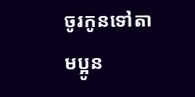ចូរកូនទៅតាមប្អូន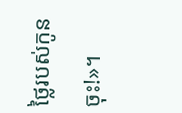ថ្លៃរបស់កូនចុះ!»។